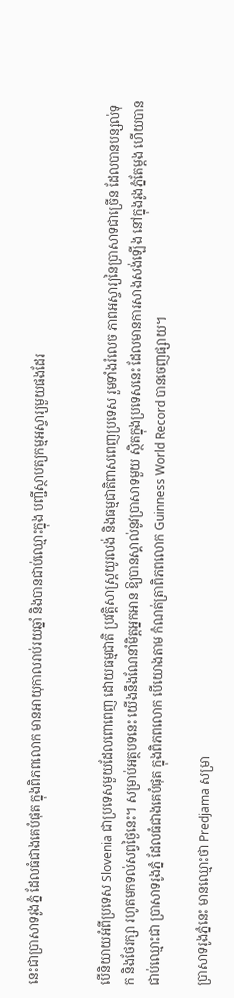នេះជាប្រាសាទរូងភ្នំ ដែលធំជាងគេបំផុត ក្នុងពិភពលោក មានអាយុកាលរាប់រយឆ្នាំ និងបានជាប់ឈ្មោះក្នុង បញ្ជីស្ថាបត្យកម្មអស្ចារ្យមួយផងដែរ


បើនិយាយអំពីប្រទេស Slovenia ជាប្រទេសមួយដែលពោពេញ ដោយធម្មជាតិ ប្រវត្តិសាស្រ្តយូរលង់ និងធម្មជាតិពាសពេញប្រទេស រួមទាំងរំលេច ភាពអស្ចារ្យនៃប្រាសាទជាច្រើន ដែលបានបន្សល់ទុក និងថែរក្សា រហូតមកទល់សព្វថ្ងៃនេះ។ សម្រាប់អត្ថបទនេះ យើងនឹងណែនាំមិត្តអ្នកអាន ឱ្យបានស្គាល់នូវប្រាសាទមួយ ស្ថិតក្នុងប្រទេសនេះ ដែលមានការសាងសង់ឡើង នៅក្នុងរូងភ្នំតែម្តង ហើយបានជាប់ឈ្មោះជា ប្រាសាទរូងភ្នំ ដែលធំជាងគេបំផុត ក្នុងពិភពលោក បើយោងតាម កំណត់ត្រាពិភពលោក Guinness World Record បានចេញផ្សាយ។

ប្រាសាទរូងភ្នំនេះ មានឈ្មោះថា Predjama សម្រា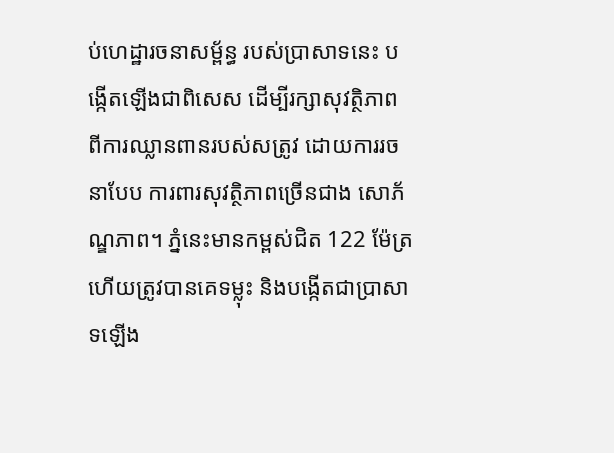ប់ហេដ្ឋារចនាសម្ព័ន្ធ របស់ប្រាសាទនេះ បង្កើតឡើងជាពិសេស ដើម្បីរក្សាសុវត្ថិភាព ពីការឈ្លានពានរបស់សត្រូវ ដោយការរចនាបែប ការពារសុវត្ថិភាពច្រើនជាង សោភ័ណ្ឌភាព។ ភ្នំនេះមានកម្ពស់ជិត 122 ម៉ែត្រ ហើយត្រូវបានគេទម្លុះ និងបង្កើតជាប្រាសាទឡើង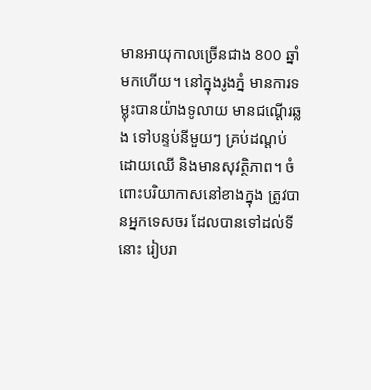មានអាយុកាលច្រើនជាង 800 ឆ្នាំមកហើយ។ នៅក្នុងរូងភ្នំ មានការទម្លុះបានយ៉ាងទូលាយ មានជណ្តើរឆ្លង ទៅបន្ទប់នីមួយៗ គ្រប់ដណ្តប់ដោយឈើ និងមានសុវត្ថិភាព។ ចំពោះបរិយាកាសនៅខាងក្នុង ត្រូវបានអ្នកទេសចរ ដែលបានទៅដល់ទីនោះ រៀបរា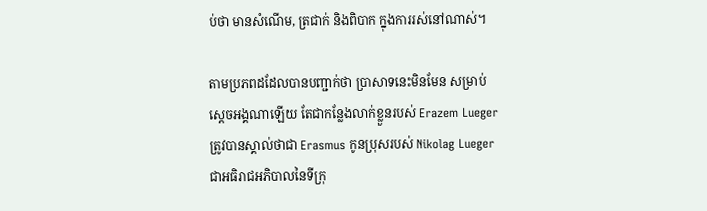ប់ថា មានសំណើម, ត្រជាក់ និងពិបាក ក្នុងការរស់នៅណាស់។

តាមប្រភពដដែលបានបញ្ជាក់ថា ប្រាសាទនេះមិនមែន សម្រាប់ស្តេចអង្គណាឡើយ តែជាកន្លែងលាក់ខ្លួនរបស់ Erazem Lueger ត្រូវបានស្គាល់ថាជា Erasmus កូនប្រុសរបស់ Nikolag Lueger ជាអធិរាជអភិបាលនៃទីក្រុ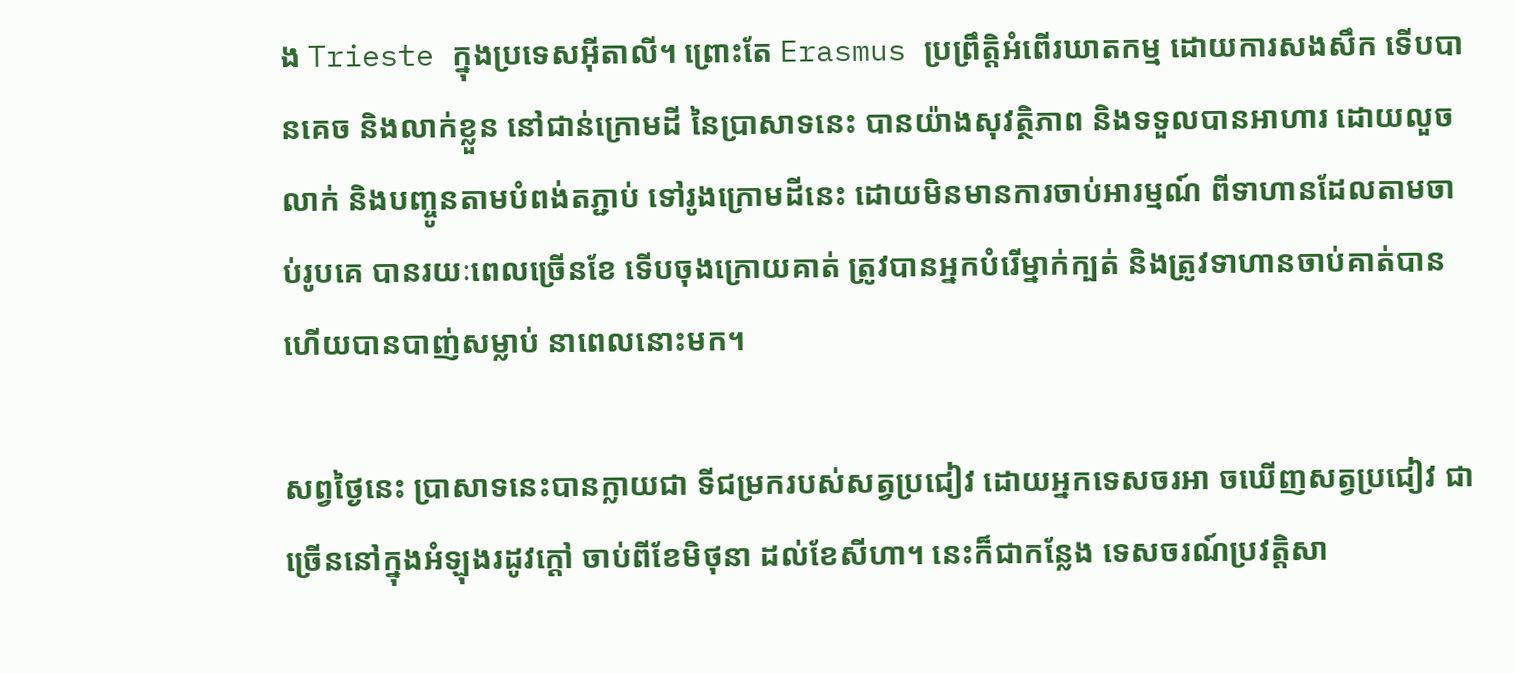ង Trieste ក្នុងប្រទេសអ៊ីតាលី។ ព្រោះតែ Erasmus ប្រព្រឹត្តិអំពើរឃាតកម្ម ដោយការសងសឹក ទើបបានគេច និងលាក់ខ្លួន នៅជាន់ក្រោមដី នៃប្រាសាទនេះ បានយ៉ាងសុវត្ថិភាព និងទទួលបានអាហារ ដោយលួចលាក់ និងបញ្ចូនតាមបំពង់តភ្ជាប់ ទៅរូងក្រោមដីនេះ ដោយមិនមានការចាប់អារម្មណ៍ ពីទាហានដែលតាមចាប់រូបគេ បានរយៈពេលច្រើនខែ ទើបចុងក្រោយគាត់ ត្រូវបានអ្នកបំរើម្នាក់ក្បត់ និងត្រូវទាហានចាប់គាត់បាន ហើយបានបាញ់សម្លាប់ នាពេលនោះមក។

សព្វថ្ងៃនេះ ប្រាសាទនេះបានក្លាយជា ទីជម្រករបស់សត្វប្រជៀវ ដោយអ្នកទេសចរអា ចឃើញសត្វប្រជៀវ ជាច្រើននៅក្នុងអំឡុងរដូវក្តៅ ចាប់ពីខែមិថុនា ដល់ខែសីហា។ នេះក៏ជាកន្លែង ទេសចរណ៍ប្រវត្តិសា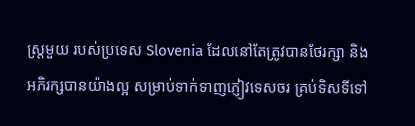ស្រ្តមួយ របស់ប្រទេស Slovenia ដែលនៅតែត្រូវបានថែរក្សា និងអភិរក្សបានយ៉ាងល្អ សម្រាប់ទាក់ទាញភ្ញៀវទេសចរ គ្រប់ទិសទីទៅ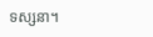ទស្សនា។